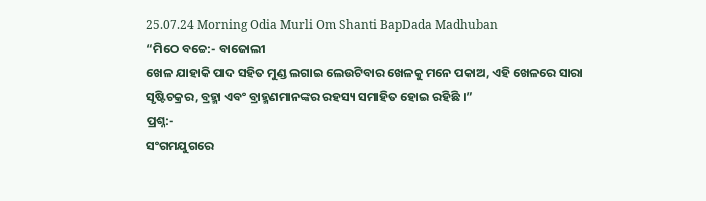25.07.24 Morning Odia Murli Om Shanti BapDada Madhuban
“ମିଠେ ବଚ୍ଚେ:- ବାଜୋଲୀ
ଖେଳ ଯାହାକି ପାଦ ସହିତ ମୁଣ୍ଡ ଲଗାଇ ଲେଉଟିବାର ଖେଳକୁ ମନେ ପକାଅ, ଏହି ଖେଳରେ ସାରା
ସୃଷ୍ଟିଚକ୍ରର, ବ୍ରହ୍ମା ଏବଂ ବ୍ରାହ୍ମଣମାନଙ୍କର ରହସ୍ୟ ସମାହିତ ହୋଇ ରହିଛି ।”
ପ୍ରଶ୍ନ:-
ସଂଗମଯୁଗରେ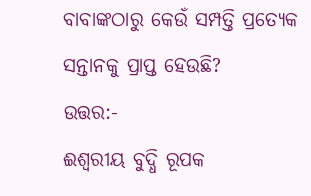ବାବାଙ୍କଠାରୁ କେଉଁ ସମ୍ପତ୍ତି ପ୍ରତ୍ୟେକ ସନ୍ତାନକୁ ପ୍ରାପ୍ତ ହେଉଛି?
ଉତ୍ତର:-
ଈଶ୍ୱରୀୟ ବୁଦ୍ଧି ରୂପକ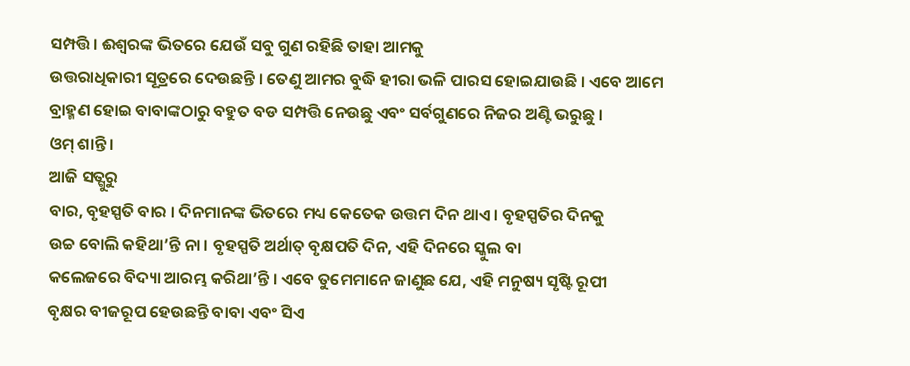ସମ୍ପତ୍ତି । ଈଶ୍ୱରଙ୍କ ଭିତରେ ଯେଉଁ ସବୁ ଗୁଣ ରହିଛି ତାହା ଆମକୁ
ଉତ୍ତରାଧିକାରୀ ସୂତ୍ରରେ ଦେଉଛନ୍ତି । ତେଣୁ ଆମର ବୁଦ୍ଧି ହୀରା ଭଳି ପାରସ ହୋଇଯାଉଛି । ଏବେ ଆମେ
ବ୍ରାହ୍ମଣ ହୋଇ ବାବାଙ୍କଠାରୁ ବହୁତ ବଡ ସମ୍ପତ୍ତି ନେଉଛୁ ଏବଂ ସର୍ବଗୁଣରେ ନିଜର ଅଣ୍ଟି ଭରୁଛୁ ।
ଓମ୍ ଶାନ୍ତି ।
ଆଜି ସତ୍ଗୁରୁ
ବାର, ବୃହସ୍ପତି ବାର । ଦିନମାନଙ୍କ ଭିତରେ ମଧ୍ୟ କେତେକ ଉତ୍ତମ ଦିନ ଥାଏ । ବୃହସ୍ପତିର ଦିନକୁ
ଉଚ୍ଚ ବୋଲି କହିଥା’ନ୍ତି ନା । ବୃହସ୍ପତି ଅର୍ଥାତ୍ ବୃକ୍ଷପତି ଦିନ, ଏହି ଦିନରେ ସ୍କୁଲ ବା
କଲେଜରେ ବିଦ୍ୟା ଆରମ୍ଭ କରିଥା’ନ୍ତି । ଏବେ ତୁମେମାନେ ଜାଣୁଛ ଯେ, ଏହି ମନୁଷ୍ୟ ସୃଷ୍ଟି ରୂପୀ
ବୃକ୍ଷର ବୀଜରୂପ ହେଉଛନ୍ତି ବାବା ଏବଂ ସିଏ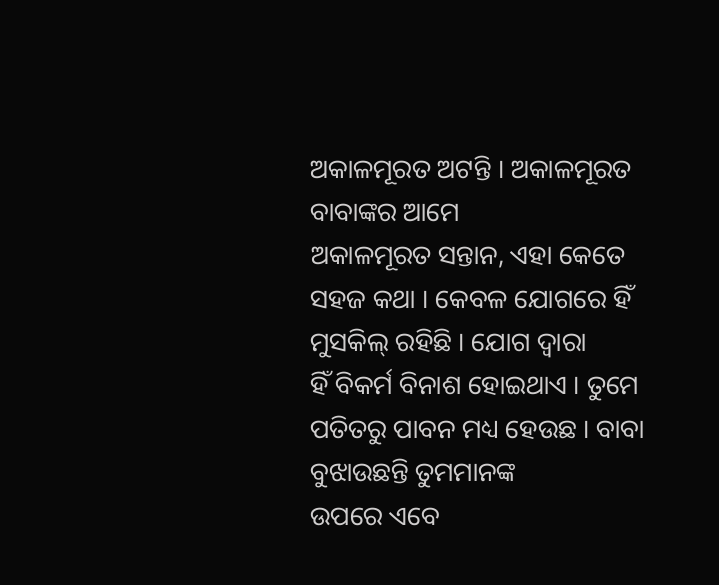ଅକାଳମୂରତ ଅଟନ୍ତି । ଅକାଳମୂରତ ବାବାଙ୍କର ଆମେ
ଅକାଳମୂରତ ସନ୍ତାନ, ଏହା କେତେ ସହଜ କଥା । କେବଳ ଯୋଗରେ ହିଁ ମୁସକିଲ୍ ରହିଛି । ଯୋଗ ଦ୍ୱାରା
ହିଁ ବିକର୍ମ ବିନାଶ ହୋଇଥାଏ । ତୁମେ ପତିତରୁ ପାବନ ମଧ୍ୟ ହେଉଛ । ବାବା ବୁଝାଉଛନ୍ତି ତୁମମାନଙ୍କ
ଉପରେ ଏବେ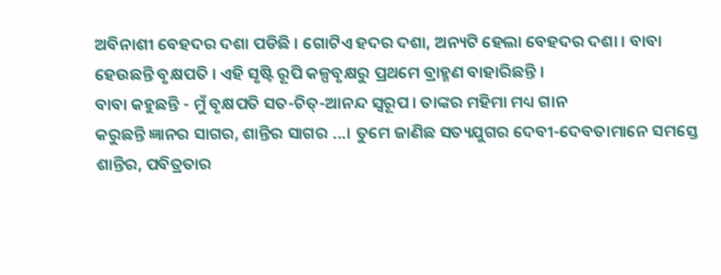ଅବିନାଶୀ ବେହଦର ଦଶା ପଡିଛି । ଗୋଟିଏ ହଦର ଦଶା, ଅନ୍ୟଟି ହେଲା ବେହଦର ଦଶା । ବାବା
ହେଉଛନ୍ତି ବୃକ୍ଷପତି । ଏହି ସୃଷ୍ଟି ରୂପି କଳ୍ପବୃକ୍ଷରୁ ପ୍ରଥମେ ବ୍ରାହ୍ମଣ ବାହାରିଛନ୍ତି ।
ବାବା କହୁଛନ୍ତି - ମୁଁ ବୃକ୍ଷପତି ସତ-ଚିତ୍-ଆନନ୍ଦ ସ୍ୱରୂପ । ତାଙ୍କର ମହିମା ମଧ୍ୟ ଗାନ
କରୁଛନ୍ତି ଜ୍ଞାନର ସାଗର, ଶାନ୍ତିର ସାଗର ...। ତୁମେ ଜାଣିଛ ସତ୍ୟଯୁଗର ଦେବୀ-ଦେବତାମାନେ ସମସ୍ତେ
ଶାନ୍ତିର, ପବିତ୍ରତାର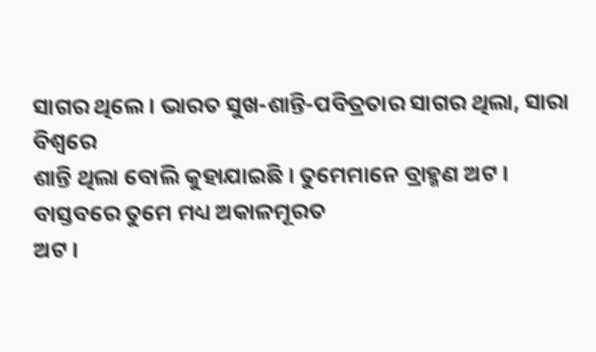ସାଗର ଥିଲେ । ଭାରତ ସୁଖ-ଶାନ୍ତି-ପବିତ୍ରତାର ସାଗର ଥିଲା, ସାରା ବିଶ୍ୱରେ
ଶାନ୍ତି ଥିଲା ବୋଲି କୁହାଯାଇଛି । ତୁମେମାନେ ବ୍ରାହ୍ମଣ ଅଟ । ବାସ୍ତବରେ ତୁମେ ମଧ୍ୟ ଅକାଳମୂରତ
ଅଟ ।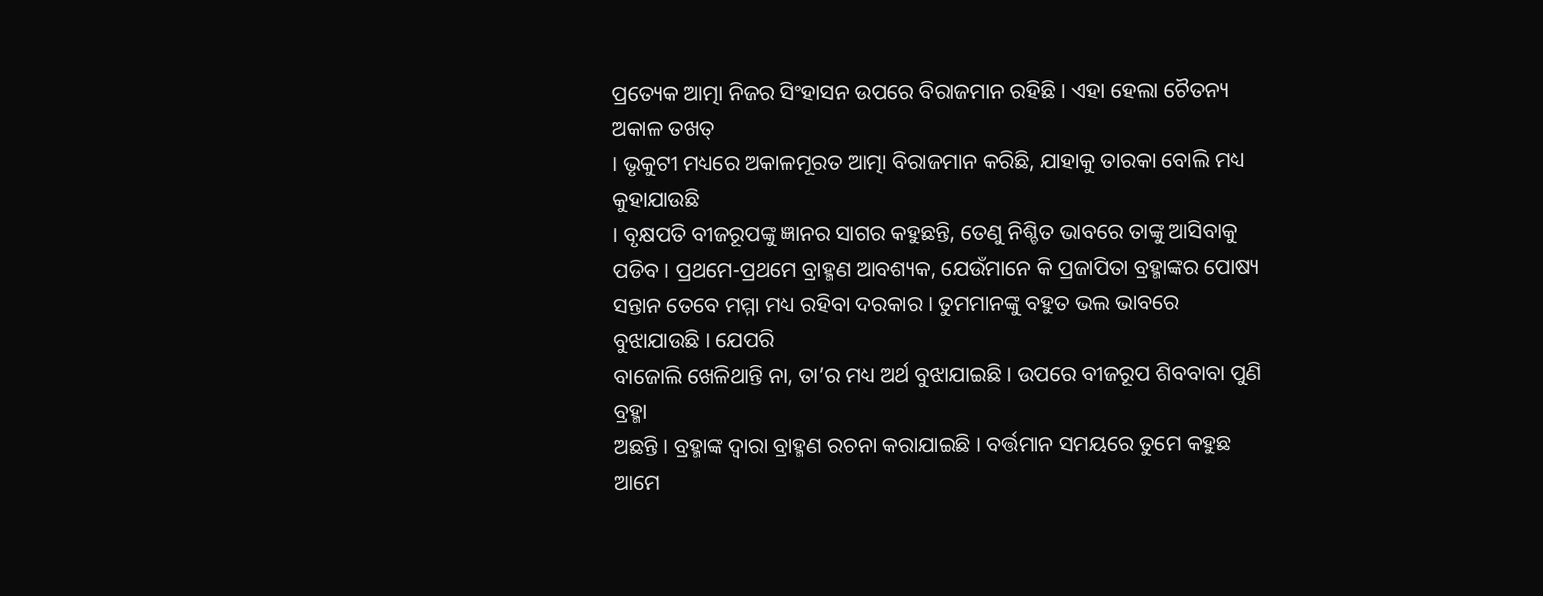ପ୍ରତ୍ୟେକ ଆତ୍ମା ନିଜର ସିଂହାସନ ଉପରେ ବିରାଜମାନ ରହିଛି । ଏହା ହେଲା ଚୈତନ୍ୟ ଅକାଳ ତଖତ୍
। ଭୃକୁଟୀ ମଧ୍ୟରେ ଅକାଳମୂରତ ଆତ୍ମା ବିରାଜମାନ କରିଛି, ଯାହାକୁ ତାରକା ବୋଲି ମଧ୍ୟ କୁହାଯାଉଛି
। ବୃକ୍ଷପତି ବୀଜରୂପଙ୍କୁ ଜ୍ଞାନର ସାଗର କହୁଛନ୍ତି, ତେଣୁ ନିଶ୍ଚିତ ଭାବରେ ତାଙ୍କୁ ଆସିବାକୁ
ପଡିବ । ପ୍ରଥମେ-ପ୍ରଥମେ ବ୍ରାହ୍ମଣ ଆବଶ୍ୟକ, ଯେଉଁମାନେ କି ପ୍ରଜାପିତା ବ୍ରହ୍ମାଙ୍କର ପୋଷ୍ୟ
ସନ୍ତାନ ତେବେ ମମ୍ମା ମଧ୍ୟ ରହିବା ଦରକାର । ତୁମମାନଙ୍କୁ ବହୁତ ଭଲ ଭାବରେ ବୁଝାଯାଉଛି । ଯେପରି
ବାଜୋଲି ଖେଳିଥାନ୍ତି ନା, ତା’ର ମଧ୍ୟ ଅର୍ଥ ବୁଝାଯାଇଛି । ଉପରେ ବୀଜରୂପ ଶିବବାବା ପୁଣି ବ୍ରହ୍ମା
ଅଛନ୍ତି । ବ୍ରହ୍ମାଙ୍କ ଦ୍ୱାରା ବ୍ରାହ୍ମଣ ରଚନା କରାଯାଇଛି । ବର୍ତ୍ତମାନ ସମୟରେ ତୁମେ କହୁଛ ଆମେ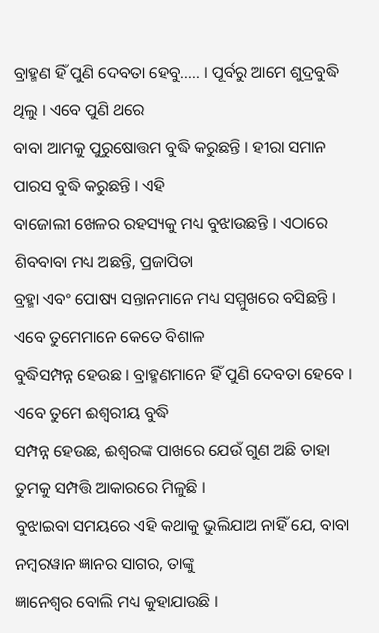ବ୍ରାହ୍ମଣ ହିଁ ପୁଣି ଦେବତା ହେବୁ..... । ପୂର୍ବରୁ ଆମେ ଶୁଦ୍ରବୁଦ୍ଧି ଥିଲୁ । ଏବେ ପୁଣି ଥରେ
ବାବା ଆମକୁ ପୁରୁଷୋତ୍ତମ ବୁଦ୍ଧି କରୁଛନ୍ତି । ହୀରା ସମାନ ପାରସ ବୁଦ୍ଧି କରୁଛନ୍ତି । ଏହି
ବାଜୋଲୀ ଖେଳର ରହସ୍ୟକୁ ମଧ୍ୟ ବୁଝାଉଛନ୍ତି । ଏଠାରେ ଶିବବାବା ମଧ୍ୟ ଅଛନ୍ତି, ପ୍ରଜାପିତା
ବ୍ରହ୍ମା ଏବଂ ପୋଷ୍ୟ ସନ୍ତାନମାନେ ମଧ୍ୟ ସମ୍ମୁଖରେ ବସିଛନ୍ତି । ଏବେ ତୁମେମାନେ କେତେ ବିଶାଳ
ବୁଦ୍ଧିସମ୍ପନ୍ନ ହେଉଛ । ବ୍ରାହ୍ମଣମାନେ ହିଁ ପୁଣି ଦେବତା ହେବେ । ଏବେ ତୁମେ ଈଶ୍ୱରୀୟ ବୁଦ୍ଧି
ସମ୍ପନ୍ନ ହେଉଛ, ଈଶ୍ୱରଙ୍କ ପାଖରେ ଯେଉଁ ଗୁଣ ଅଛି ତାହା ତୁମକୁ ସମ୍ପତ୍ତି ଆକାରରେ ମିଳୁଛି ।
ବୁଝାଇବା ସମୟରେ ଏହି କଥାକୁ ଭୁଲିଯାଅ ନାହିଁ ଯେ, ବାବା ନମ୍ବରୱାନ ଜ୍ଞାନର ସାଗର, ତାଙ୍କୁ
ଜ୍ଞାନେଶ୍ୱର ବୋଲି ମଧ୍ୟ କୁହାଯାଉଛି ।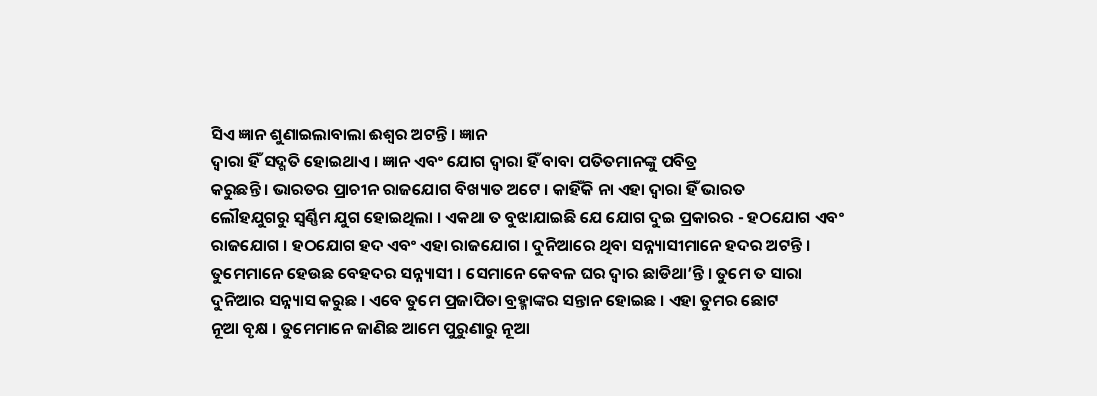ସିଏ ଜ୍ଞାନ ଶୁଣାଇଲାବାଲା ଈଶ୍ୱର ଅଟନ୍ତି । ଜ୍ଞାନ
ଦ୍ୱାରା ହିଁ ସଦ୍ଗତି ହୋଇଥାଏ । ଜ୍ଞାନ ଏବଂ ଯୋଗ ଦ୍ୱାରା ହିଁ ବାବା ପତିତମାନଙ୍କୁ ପବିତ୍ର
କରୁଛନ୍ତି । ଭାରତର ପ୍ରାଚୀନ ରାଜଯୋଗ ବିଖ୍ୟାତ ଅଟେ । କାହିଁକି ନା ଏହା ଦ୍ୱାରା ହିଁ ଭାରତ
ଲୌହଯୁଗରୁ ସ୍ୱର୍ଣ୍ଣିମ ଯୁଗ ହୋଇଥିଲା । ଏକଥା ତ ବୁଝାଯାଇଛି ଯେ ଯୋଗ ଦୁଇ ପ୍ରକାରର - ହଠଯୋଗ ଏବଂ
ରାଜଯୋଗ । ହଠଯୋଗ ହଦ ଏବଂ ଏହା ରାଜଯୋଗ । ଦୁନିଆରେ ଥିବା ସନ୍ନ୍ୟାସୀମାନେ ହଦର ଅଟନ୍ତି ।
ତୁମେମାନେ ହେଉଛ ବେହଦର ସନ୍ନ୍ୟାସୀ । ସେମାନେ କେବଳ ଘର ଦ୍ୱାର ଛାଡିଥା’ନ୍ତି । ତୁମେ ତ ସାରା
ଦୁନିଆର ସନ୍ନ୍ୟାସ କରୁଛ । ଏବେ ତୁମେ ପ୍ରଜାପିତା ବ୍ରହ୍ମାଙ୍କର ସନ୍ତାନ ହୋଇଛ । ଏହା ତୁମର ଛୋଟ
ନୂଆ ବୃକ୍ଷ । ତୁମେମାନେ ଜାଣିଛ ଆମେ ପୁରୁଣାରୁ ନୂଆ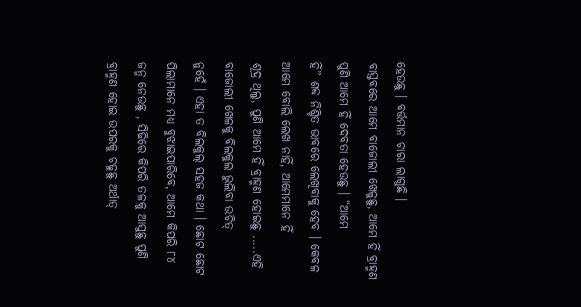ହେଉଛୁ । ବର୍ତ୍ତମାନ ଚାରା ଲାଗୁଛି ।
ବାସ୍ତବରେ ଆମେ ବାଜୋଲୀ ଖେଳୁଛୁ, ଆମେ ହିଁ ବ୍ରାହ୍ମଣ ପୁଣି ଆମେ ହିଁ ଦେବତା ହେଉଛୁ । “ଆମେ
ହିଁ” ଶବ୍ଦ ନିଶ୍ଚିତ ଭାବରେ ଲେଖିବାକୁ ହେବ । କେବଳ ଆମେ ବୋଲି ଲେଖ ନାହିଁ, ଆମେମାନେ ହିଁ
ଶୂଦ୍ର ଥିଲୁ, ପୁଣି ଆମେ ହିଁ ବ୍ରାହ୍ମଣ ହୋଇଛୁ .....ଏହି ବାଜୋଲୀ ଖେଳକୁ ବିଲକୁଲ ଭୁଲିବା ଉଚିତ୍
ନୁହେଁ । ଏହା ତ ବିଲକୁଲ୍ ସହଜ କଥା । ଛୋଟ ଛୋଟ ପିଲାମାନେ ମଧ୍ୟ ବୁଝାଇପାରିବେ, ଆମେ କିପରି ୮୪
ଜନ୍ମ ନେଉଛୁ , ସିଢିରେ କିପରି ତଳକୁ ଆସୁଛୁ ପୁଣି ବ୍ରାହ୍ମଣ ହୋଇ ଉପରକୁ ଚଢୁଛୁ ଅର୍ଥାତ୍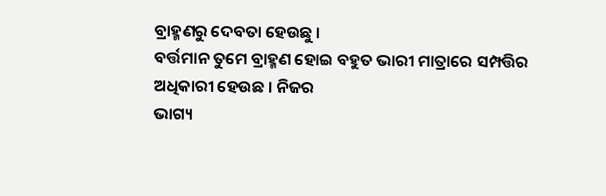ବ୍ରାହ୍ମଣରୁ ଦେବତା ହେଉଛୁ ।
ବର୍ତ୍ତମାନ ତୁମେ ବ୍ରାହ୍ମଣ ହୋଇ ବହୁତ ଭାରୀ ମାତ୍ରାରେ ସମ୍ପତ୍ତିର ଅଧିକାରୀ ହେଉଛ । ନିଜର
ଭାଗ୍ୟ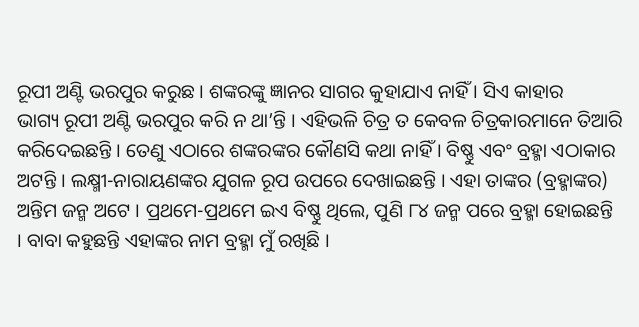ରୂପୀ ଅଣ୍ଟି ଭରପୁର କରୁଛ । ଶଙ୍କରଙ୍କୁ ଜ୍ଞାନର ସାଗର କୁହାଯାଏ ନାହିଁ । ସିଏ କାହାର
ଭାଗ୍ୟ ରୂପୀ ଅଣ୍ଟି ଭରପୁର କରି ନ ଥା’ନ୍ତି । ଏହିଭଳି ଚିତ୍ର ତ କେବଳ ଚିତ୍ରକାରମାନେ ତିଆରି
କରିଦେଇଛନ୍ତି । ତେଣୁ ଏଠାରେ ଶଙ୍କରଙ୍କର କୌଣସି କଥା ନାହିଁ । ବିଷ୍ଣୁ ଏବଂ ବ୍ରହ୍ମା ଏଠାକାର
ଅଟନ୍ତି । ଲକ୍ଷ୍ମୀ-ନାରାୟଣଙ୍କର ଯୁଗଳ ରୂପ ଉପରେ ଦେଖାଇଛନ୍ତି । ଏହା ତାଙ୍କର (ବ୍ରହ୍ମାଙ୍କର)
ଅନ୍ତିମ ଜନ୍ମ ଅଟେ । ପ୍ରଥମେ-ପ୍ରଥମେ ଇଏ ବିଷ୍ଣୁ ଥିଲେ, ପୁଣି ୮୪ ଜନ୍ମ ପରେ ବ୍ରହ୍ମା ହୋଇଛନ୍ତି
। ବାବା କହୁଛନ୍ତି ଏହାଙ୍କର ନାମ ବ୍ରହ୍ମା ମୁଁ ରଖିଛି ।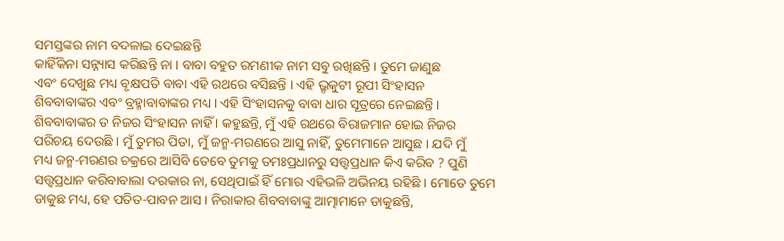ସମସ୍ତଙ୍କର ନାମ ବଦଳାଇ ଦେଇଛନ୍ତି
କାହିଁକିନା ସନ୍ନ୍ୟାସ କରିଛନ୍ତି ନା । ବାବା ବହୁତ ରମଣୀକ ନାମ ସବୁ ରଖିଛନ୍ତି । ତୁମେ ଜାଣୁଛ
ଏବଂ ଦେଖୁଛ ମଧ୍ୟ ବୃକ୍ଷପତି ବାବା ଏହି ରଥରେ ବସିଛନ୍ତି । ଏହି ଭ୍ରୃକୁଟୀ ରୂପୀ ସିଂହାସନ
ଶିବବାବାଙ୍କର ଏବଂ ବ୍ରହ୍ମାବାବାଙ୍କର ମଧ୍ୟ । ଏହି ସିଂହାସନକୁ ବାବା ଧାର ସୂତ୍ରରେ ନେଇଛନ୍ତି ।
ଶିବବାବାଙ୍କର ତ ନିଜର ସିଂହାସନ ନାହିଁ । କହୁଛନ୍ତି, ମୁଁ ଏହି ରଥରେ ବିରାଜମାନ ହୋଇ ନିଜର
ପରିଚୟ ଦେଉଛି । ମୁଁ ତୁମର ପିତା, ମୁଁ ଜନ୍ମ-ମରଣରେ ଆସୁ ନାହିଁ, ତୁମେମାନେ ଆସୁଛ । ଯଦି ମୁଁ
ମଧ୍ୟ ଜନ୍ମ-ମରଣର ଚକ୍ରରେ ଆସିବି ତେବେ ତୁମକୁ ତମଃପ୍ରଧାନରୁ ସତ୍ତ୍ୱପ୍ରଧାନ କିଏ କରିବ ? ପୁଣି
ସତ୍ତ୍ୱପ୍ରଧାନ କରିବାବାଲା ଦରକାର ନା, ସେଥିପାଇଁ ହିଁ ମୋର ଏହିଭଳି ଅଭିନୟ ରହିଛି । ମୋତେ ତୁମେ
ଡାକୁଛ ମଧ୍ୟ, ହେ ପତିତ-ପାବନ ଆସ । ନିରାକାର ଶିବବାବାଙ୍କୁ ଆତ୍ମାମାନେ ଡାକୁଛନ୍ତି,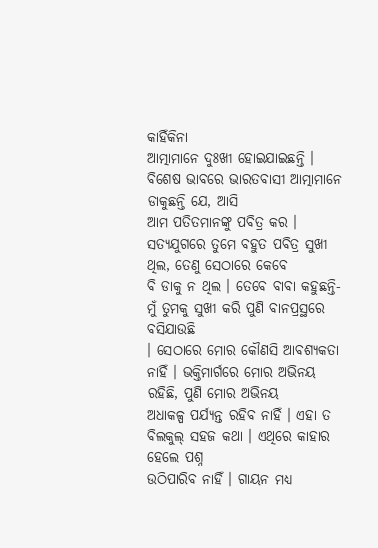କାହିଁକିନା
ଆତ୍ମାମାନେ ଦୁଃଖୀ ହୋଇଯାଇଛନ୍ତି । ବିଶେଷ ଭାବରେ ଭାରତବାସୀ ଆତ୍ମାମାନେ ଡାକୁଛନ୍ତି ଯେ, ଆସି
ଆମ ପତିତମାନଙ୍କୁ ପବିତ୍ର କର । ସତ୍ୟଯୁଗରେ ତୁମେ ବହୁତ ପବିତ୍ର ସୁଖୀ ଥିଲ, ତେଣୁ ସେଠାରେ କେବେ
ବି ଡାକୁ ନ ଥିଲ । ତେବେ ବାବା କହୁଛନ୍ତି-ମୁଁ ତୁମକୁ ସୁଖୀ କରି ପୁଣି ବାନପ୍ରସ୍ଥରେ ବସିଯାଉଛି
। ସେଠାରେ ମୋର କୌଣସି ଆବଶ୍ୟକତା ନାହିଁ । ଭକ୍ତିମାର୍ଗରେ ମୋର ଅଭିନୟ ରହିଛି, ପୁଣି ମୋର ଅଭିନୟ
ଅଧାକଳ୍ପ ପର୍ଯ୍ୟନ୍ତ ରହିବ ନାହିଁ । ଏହା ତ ବିଲକୁଲ୍ ସହଜ କଥା । ଏଥିରେ କାହାର ହେଲେ ପଶ୍ନ
ଉଠିପାରିବ ନାହିଁ । ଗାୟନ ମଧ୍ୟ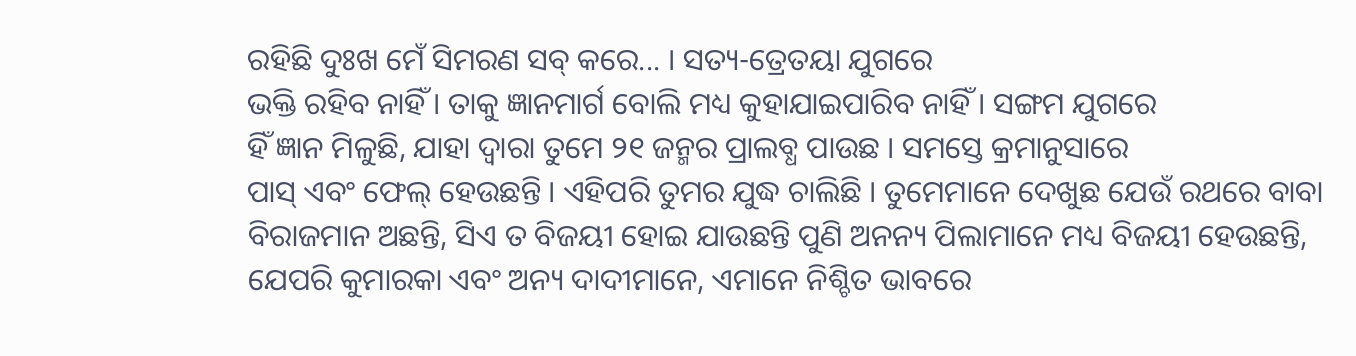ରହିଛି ଦୁଃଖ ମେଁ ସିମରଣ ସବ୍ କରେ... । ସତ୍ୟ-ତ୍ରେତୟା ଯୁଗରେ
ଭକ୍ତି ରହିବ ନାହିଁ । ତାକୁ ଜ୍ଞାନମାର୍ଗ ବୋଲି ମଧ୍ୟ କୁହାଯାଇପାରିବ ନାହିଁ । ସଙ୍ଗମ ଯୁଗରେ
ହିଁ ଜ୍ଞାନ ମିଳୁଛି, ଯାହା ଦ୍ୱାରା ତୁମେ ୨୧ ଜନ୍ମର ପ୍ରାଲବ୍ଧ ପାଉଛ । ସମସ୍ତେ କ୍ରମାନୁସାରେ
ପାସ୍ ଏବଂ ଫେଲ୍ ହେଉଛନ୍ତି । ଏହିପରି ତୁମର ଯୁଦ୍ଧ ଚାଲିଛି । ତୁମେମାନେ ଦେଖୁଛ ଯେଉଁ ରଥରେ ବାବା
ବିରାଜମାନ ଅଛନ୍ତି, ସିଏ ତ ବିଜୟୀ ହୋଇ ଯାଉଛନ୍ତି ପୁଣି ଅନନ୍ୟ ପିଲାମାନେ ମଧ୍ୟ ବିଜୟୀ ହେଉଛନ୍ତି,
ଯେପରି କୁମାରକା ଏବଂ ଅନ୍ୟ ଦାଦୀମାନେ, ଏମାନେ ନିଶ୍ଚିତ ଭାବରେ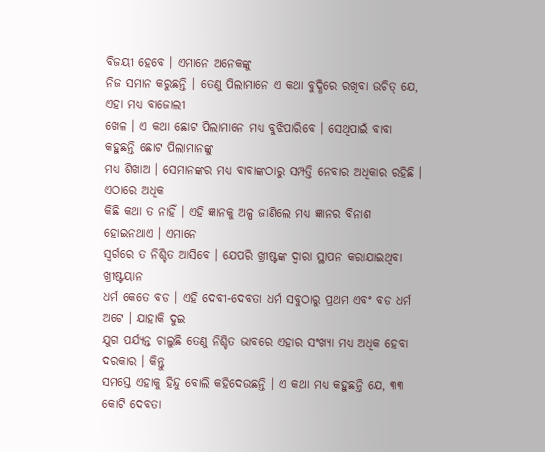ବିଜୟୀ ହେବେ । ଏମାନେ ଅନେକଙ୍କୁ
ନିଜ ସମାନ କରୁଛନ୍ତି । ତେଣୁ ପିଲାମାନେ ଏ କଥା ବୁଦ୍ଧିରେ ରଖିବା ଉଚିତ୍ ଯେ, ଏହା ମଧ୍ୟ ବାଜୋଲୀ
ଖେଳ । ଏ କଥା ଛୋଟ ପିଲାମାନେ ମଧ୍ୟ ବୁଝିପାରିବେ । ସେଥିପାଇଁ ବାବା କହୁଛନ୍ତି ଛୋଟ ପିଲାମାନଙ୍କୁ
ମଧ୍ୟ ଶିଖାଅ । ସେମାନଙ୍କର ମଧ୍ୟ ବାବାଙ୍କଠାରୁ ସମ୍ପତ୍ତି ନେବାର ଅଧିକାର ରହିଛି । ଏଠାରେ ଅଧିକ
କିଛି କଥା ତ ନାହିଁ । ଏହି ଜ୍ଞାନକୁ ଅଳ୍ପ ଜାଣିଲେ ମଧ୍ୟ ଜ୍ଞାନର ବିନାଶ ହୋଇନଥାଏ । ଏମାନେ
ସ୍ୱର୍ଗରେ ତ ନିଶ୍ଚିତ ଆସିବେ । ଯେପରି ଖ୍ରୀଷ୍ଟଙ୍କ ଦ୍ୱାରା ସ୍ଥାପନ କରାଯାଇଥିବା ଖ୍ରୀଷ୍ଟୟାନ
ଧର୍ମ କେତେ ବଡ । ଏହି ଦେବୀ-ଦେବତା ଧର୍ମ ସବୁଠାରୁ ପ୍ରଥମ ଏବଂ ବଡ ଧର୍ମ ଅଟେ । ଯାହାକି ଦୁଇ
ଯୁଗ ପର୍ଯ୍ୟନ୍ତ ଚାଲୁଛି ତେଣୁ ନିଶ୍ଚିତ ଭାବରେ ଏହାର ସଂଖ୍ୟା ମଧ୍ୟ ଅଧିକ ହେବା ଦରକାର । କିନ୍ତୁ
ସମସ୍ତେ ଏହାକୁ ହିନ୍ଦୁ ବୋଲି କହିଦେଉଛନ୍ତି । ଏ କଥା ମଧ୍ୟ କହୁଛନ୍ତି ଯେ, ୩୩ କୋଟି ଦେବତା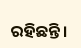ରହିଛନ୍ତି ।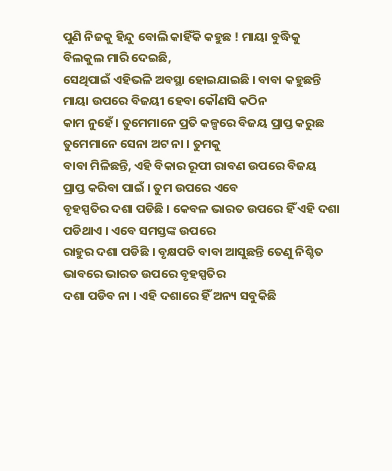ପୁଣି ନିଜକୁ ହିନ୍ଦୁ ବୋଲି କାହିଁକି କହୁଛ ! ମାୟା ବୁଦ୍ଧିକୁ ବିଲକୁଲ ମାରି ଦେଇଛି,
ସେଥିପାଇଁ ଏହିଭଳି ଅବସ୍ଥା ହୋଇଯାଇଛି । ବାବା କହୁଛନ୍ତି ମାୟା ଉପରେ ବିଜୟୀ ହେବା କୌଣସି କଠିନ
କାମ ନୁହେଁ । ତୁମେମାନେ ପ୍ରତି କଳ୍ପରେ ବିଜୟ ପ୍ରାପ୍ତ କରୁଛ ତୁମେମାନେ ସେନା ଅଟ ନା । ତୁମକୁ
ବାବା ମିଳିଛନ୍ତି, ଏହି ବିକାର ରୂପୀ ରାବଣ ଉପରେ ବିଜୟ ପ୍ରାପ୍ତ କରିବା ପାଇଁ । ତୁମ ଉପରେ ଏବେ
ବୃହସ୍ପତିର ଦଶା ପଡିଛି । କେବଳ ଭାରତ ଉପରେ ହିଁ ଏହି ଦଶା ପଡିଥାଏ । ଏବେ ସମସ୍ତଙ୍କ ଉପରେ
ରାହୁର ଦଶା ପଡିଛି । ବୃକ୍ଷପତି ବାବା ଆସୁଛନ୍ତି ତେଣୁ ନିଶ୍ଚିତ ଭାବରେ ଭାରତ ଉପରେ ବୃହସ୍ପତିର
ଦଶା ପଡିବ ନା । ଏହି ଦଶାରେ ହିଁ ଅନ୍ୟ ସବୁକିଛି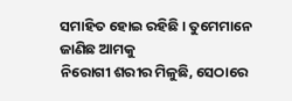ସମାହିତ ହୋଇ ରହିଛି । ତୁମେମାନେ ଜାଣିଛ ଆମକୁ
ନିରୋଗୀ ଶରୀର ମିଳୁଛି, ସେଠାରେ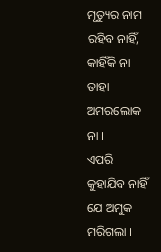ମୃତ୍ୟୁର ନାମ ରହିବ ନାହିଁ, କାହିଁକି ନା ତାହା ଅମରଲୋକ ନା ।
ଏପରି କୁହାଯିବ ନାହିଁ ଯେ ଅମୁକ ମରିଗଲା ।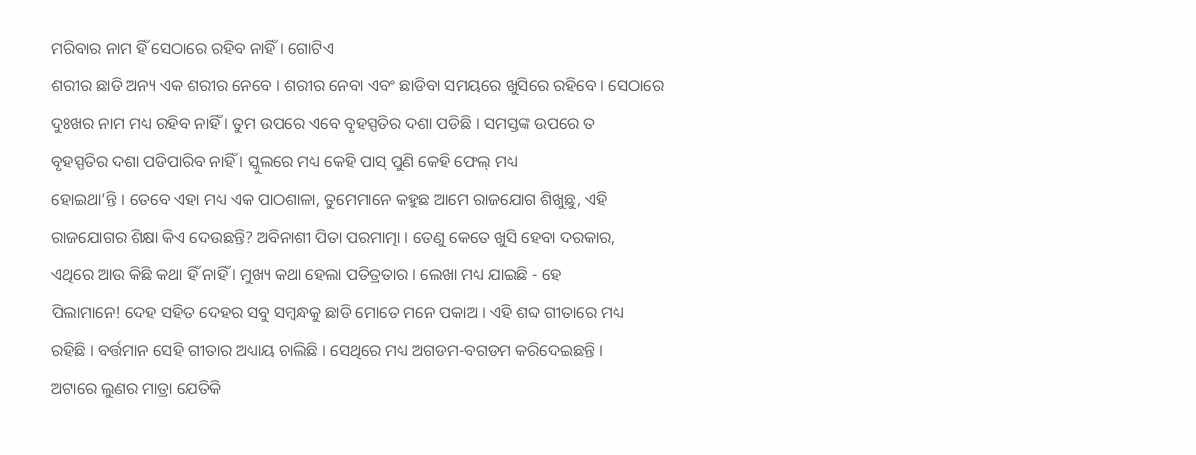ମରିବାର ନାମ ହିଁ ସେଠାରେ ରହିବ ନାହିଁ । ଗୋଟିଏ
ଶରୀର ଛାଡି ଅନ୍ୟ ଏକ ଶରୀର ନେବେ । ଶରୀର ନେବା ଏବଂ ଛାଡିବା ସମୟରେ ଖୁସିରେ ରହିବେ । ସେଠାରେ
ଦୁଃଖର ନାମ ମଧ୍ୟ ରହିବ ନାହିଁ । ତୁମ ଉପରେ ଏବେ ବୃହସ୍ପତିର ଦଶା ପଡିଛି । ସମସ୍ତଙ୍କ ଉପରେ ତ
ବୃହସ୍ପତିର ଦଶା ପଡିପାରିବ ନାହିଁ । ସ୍କୁଲରେ ମଧ୍ୟ କେହି ପାସ୍ ପୁଣି କେହି ଫେଲ୍ ମଧ୍ୟ
ହୋଇଥା’ନ୍ତି । ତେବେ ଏହା ମଧ୍ୟ ଏକ ପାଠଶାଳା, ତୁମେମାନେ କହୁଛ ଆମେ ରାଜଯୋଗ ଶିଖୁଛୁ, ଏହି
ରାଜଯୋଗର ଶିକ୍ଷା କିଏ ଦେଉଛନ୍ତି? ଅବିନାଶୀ ପିତା ପରମାତ୍ମା । ତେଣୁ କେତେ ଖୁସି ହେବା ଦରକାର,
ଏଥିରେ ଆଉ କିଛି କଥା ହିଁ ନାହିଁ । ମୁଖ୍ୟ କଥା ହେଲା ପତିତ୍ରତାର । ଲେଖା ମଧ୍ୟ ଯାଇଛି - ହେ
ପିଲାମାନେ! ଦେହ ସହିତ ଦେହର ସବୁ ସମ୍ବନ୍ଧକୁ ଛାଡି ମୋତେ ମନେ ପକାଅ । ଏହି ଶବ୍ଦ ଗୀତାରେ ମଧ୍ୟ
ରହିଛି । ବର୍ତ୍ତମାନ ସେହି ଗୀତାର ଅଧ୍ୟାୟ ଚାଲିଛି । ସେଥିରେ ମଧ୍ୟ ଅଗଡମ-ବଗଡମ କରିଦେଇଛନ୍ତି ।
ଅଟାରେ ଲୁଣର ମାତ୍ରା ଯେତିକି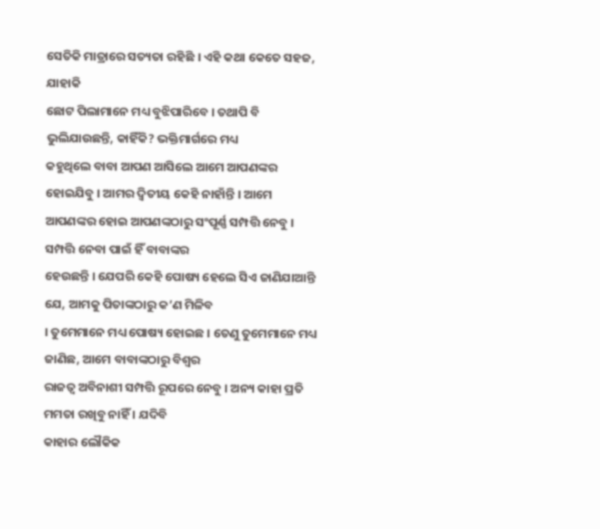ସେତିକି ମାତ୍ରାରେ ସତ୍ୟତା ରହିଛି । ଏହି କଥା କେତେ ସହଜ, ଯାହାକି
ଛୋଟ ପିଲାମାନେ ମଧ୍ୟ ବୁଝିପାରିବେ । ତଥାପି ବି ଭୁଲିଯାଉଛନ୍ତି, କାହିଁକି? ଭକ୍ତିମାର୍ଗରେ ମଧ୍ୟ
କହୁଥିଲେ ବାବା ଆପଣ ଆସିଲେ ଆମେ ଆପଣଙ୍କର ହୋଇଯିବୁ । ଆମର ଦ୍ୱିତୀୟ କେହି ନାହାଁନ୍ତି । ଆମେ
ଆପଣଙ୍କର ହୋଇ ଆପଣଙ୍କଠାରୁ ସଂପୂର୍ଣ୍ଣ ସମ୍ପତ୍ତି ନେବୁ । ସମ୍ପତ୍ତି ନେବା ପାଇଁ ହିଁ ବାବାଙ୍କର
ହେଉଛନ୍ତି । ଯେପରି କେହି ପୋଷ୍ୟ ହେଲେ ସିଏ ଜାଣିଯାଆନ୍ତି ଯେ, ଆମକୁ ପିତାଙ୍କଠାରୁ କ’ଣ ମିଳିବ
। ତୁମେମାନେ ମଧ୍ୟ ପୋଷ୍ୟ ହୋଇଛ । ତେଣୁ ତୁମେମାନେ ମଧ୍ୟ ଜାଣିଛ, ଆମେ ବାବାଙ୍କଠାରୁ ବିଶ୍ୱର
ରାଜତ୍ୱ ଅବିନାଶୀ ସମ୍ପତ୍ତି ରୂପରେ ନେବୁ । ଅନ୍ୟ କାହା ପ୍ରତି ମମତା ରଖିବୁ ନାହିଁ । ଯଦିବି
କାହାର ଲୌକିକ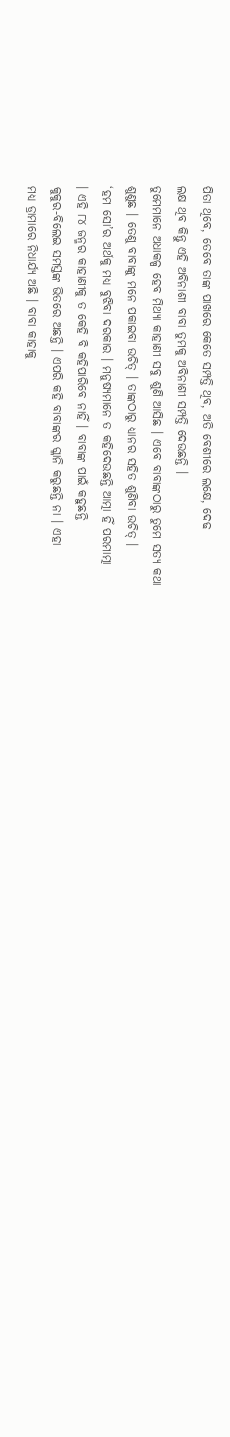ପିତା ଥିବେ, ତେବେ ତାଙ୍କ ପାଖରେ କେତେ ସମ୍ପତ୍ତି ଥିବ, ଅତି ବେଶୀରେ ଲକ୍ଷେ, ଦେଢ
ଲକ୍ଷ ଥିବ କିନ୍ତୁ ଏହି ଅବିନାଶୀ ବାବା ତୁମକୁ ଅବିନାଶୀ ସମ୍ପତ୍ତି ଦେଉଛନ୍ତି ।
ତୁମେମାନେ ଅଧାକଳ୍ପ ହେବ ମିଥ୍ୟା କାହାଣୀ ସବୁ ଶୁଣି ଆସିଛ । ଏବେ ବାବାଙ୍କଠାରୁ ତୁମେ ସତ୍ୟ କଥା
ଶୁଣୁଛ । ତେଣୁ ବାବାଙ୍କୁ ମନେ ପକାଇବା ଉଚିତ୍ । ତାଙ୍କଠାରୁ ଧ୍ୟାନର ସହିତ ଶୁଣିବା ଉଚିତ୍ ।
‘ହମ ସୋ’ର ଅର୍ଥକୁ ମଧ୍ୟ ବୁଝିବା ଦରକାର । ମନୁଷ୍ୟମାନେ ତ କହିଦେଉଛନ୍ତି ଆତ୍ମା ହିଁ ପରମାତ୍ମା
। ଏହି ୮୪ ଜନ୍ମର କାହାଣୀକୁ ତ କେହି ବି କହିପାରିବେ ନାହିଁ । ବାବାଙ୍କ ପାଇଁ କହୁଛନ୍ତି
କୁକୁର-ବିଲେଇ ସମସ୍ତଙ୍କ ଭିତରେ ଅଛନ୍ତି । ଏପରି କହି ବାବାଙ୍କର ଗ୍ଳାନି କରୁଛନ୍ତି ନା । ଏହା
ମଧ୍ୟ ଡ୍ରାମାରେ ନିଧାର୍ଯ୍ୟ ଅଛି । ବାବା କାହାକୁ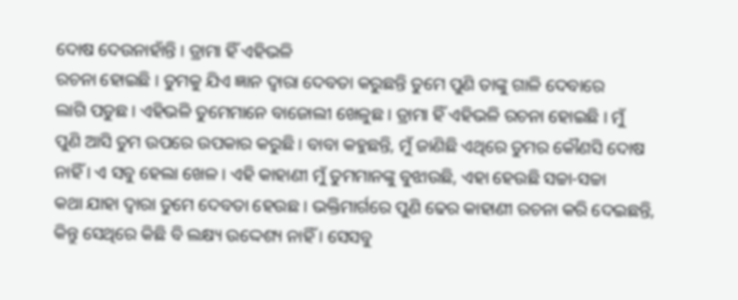ଦୋଷ ଦେଉନାହାଁନ୍ତି । ଡ୍ରାମା ହିଁ ଏହିଭଳି
ରଚନା ହୋଇଛି । ତୁମକୁ ଯିଏ ଜ୍ଞାନ ଦ୍ୱାରା ଦେବତା କରୁଛନ୍ତି ତୁମେ ପୁଣି ତାଙ୍କୁ ଗାଳି ଦେବାରେ
ଲାଗି ପଡୁଛ । ଏହିଭଳି ତୁମେମାନେ ବାଜୋଲୀ ଖେଳୁଛ । ଡ୍ରାମା ହିଁ ଏହିଭଳି ରଚନା ହୋଇଛି । ମୁଁ
ପୁଣି ଆସି ତୁମ ଉପରେ ଉପକାର କରୁଛି । ବାବା କହୁଛନ୍ତି, ମୁଁ ଜାଣିଛି ଏଥିରେ ତୁମର କୌଣସି ଦୋଷ
ନାହିଁ । ଏ ସବୁ ହେଲା ଖେଳ । ଏହି କାହାଣୀ ମୁଁ ତୁମମାନଙ୍କୁ ବୁଝାଉଛି, ଏହା ହେଉଛି ସଚ୍ଚା-ସଚ୍ଚା
କଥା ଯାହା ଦ୍ୱାରା ତୁମେ ଦେବତା ହେଉଛ । ଭକ୍ତିମାର୍ଗରେ ପୁଣି ଢେର କାହାଣୀ ରଚନା କରି ଦେଇଛନ୍ତି,
କିନ୍ତୁ ସେଥିରେ କିଛି ବି ଲକ୍ଷ୍ୟ ଉଦ୍ଦେଶ୍ୟ ନାହିଁ । ସେସବୁ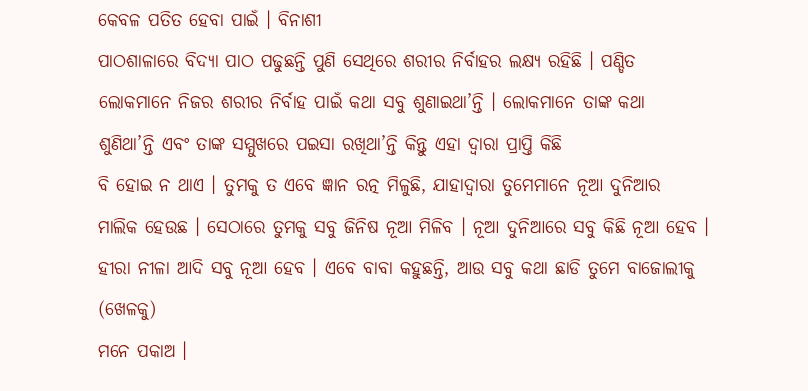କେବଳ ପତିତ ହେବା ପାଇଁ । ବିନାଶୀ
ପାଠଶାଳାରେ ବିଦ୍ୟା ପାଠ ପଢୁଛନ୍ତି ପୁଣି ସେଥିରେ ଶରୀର ନିର୍ବାହର ଲକ୍ଷ୍ୟ ରହିଛି । ପଣ୍ଡିତ
ଲୋକମାନେ ନିଜର ଶରୀର ନିର୍ବାହ ପାଇଁ କଥା ସବୁ ଶୁଣାଇଥା’ନ୍ତି । ଲୋକମାନେ ତାଙ୍କ କଥା
ଶୁଣିଥା’ନ୍ତି ଏବଂ ତାଙ୍କ ସମ୍ମୁଖରେ ପଇସା ରଖିଥା’ନ୍ତି କିନ୍ତୁ ଏହା ଦ୍ୱାରା ପ୍ରାପ୍ତି କିଛି
ବି ହୋଇ ନ ଥାଏ । ତୁମକୁ ତ ଏବେ ଜ୍ଞାନ ରତ୍ନ ମିଳୁଛି, ଯାହାଦ୍ୱାରା ତୁମେମାନେ ନୂଆ ଦୁନିଆର
ମାଲିକ ହେଉଛ । ସେଠାରେ ତୁମକୁ ସବୁ ଜିନିଷ ନୂଆ ମିଳିବ । ନୂଆ ଦୁନିଆରେ ସବୁ କିଛି ନୂଆ ହେବ ।
ହୀରା ନୀଳା ଆଦି ସବୁ ନୂଆ ହେବ । ଏବେ ବାବା କହୁଛନ୍ତି, ଆଉ ସବୁ କଥା ଛାଡି ତୁମେ ବାଜୋଲୀକୁ (ଖେଳକୁ)
ମନେ ପକାଅ ।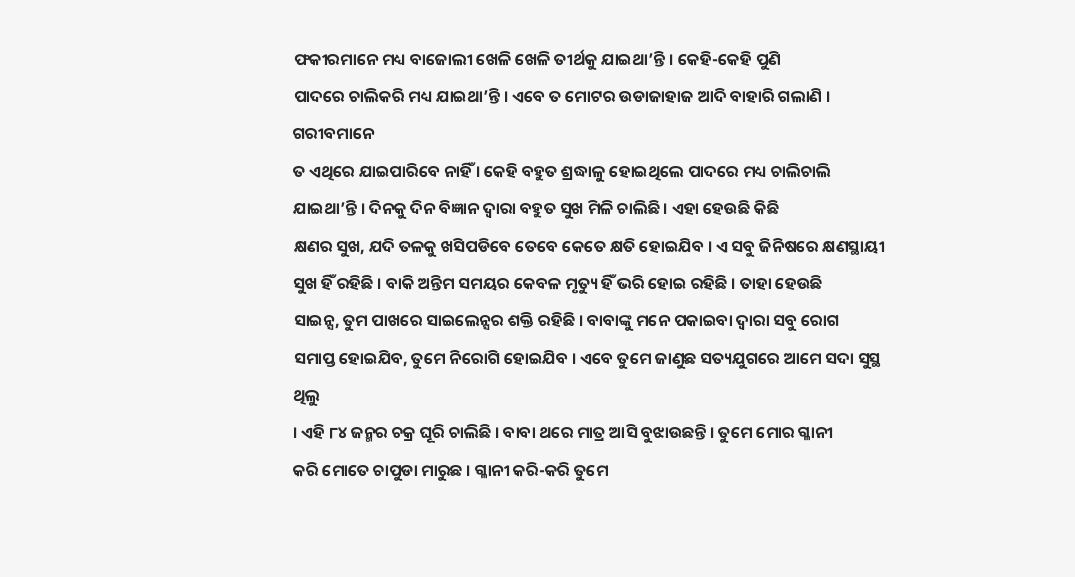ଫକୀରମାନେ ମଧ୍ୟ ବାଜୋଲୀ ଖେଳି ଖେଳି ତୀର୍ଥକୁ ଯାଇଥା’ନ୍ତି । କେହି-କେହି ପୁଣି
ପାଦରେ ଚାଲିକରି ମଧ୍ୟ ଯାଇଥା’ନ୍ତି । ଏବେ ତ ମୋଟର ଉଡାଜାହାଜ ଆଦି ବାହାରି ଗଲାଣି । ଗରୀବମାନେ
ତ ଏଥିରେ ଯାଇପାରିବେ ନାହିଁ । କେହି ବହୁତ ଶ୍ରଦ୍ଧାଳୁ ହୋଇଥିଲେ ପାଦରେ ମଧ୍ୟ ଚାଲିଚାଲି
ଯାଇଥା’ନ୍ତି । ଦିନକୁ ଦିନ ବିଜ୍ଞାନ ଦ୍ୱାରା ବହୁତ ସୁଖ ମିଳି ଚାଲିଛି । ଏହା ହେଉଛି କିଛି
କ୍ଷଣର ସୁଖ, ଯଦି ତଳକୁ ଖସିପଡିବେ ତେବେ କେତେ କ୍ଷତି ହୋଇଯିବ । ଏ ସବୁ ଜିନିଷରେ କ୍ଷଣସ୍ଥାୟୀ
ସୁଖ ହିଁ ରହିଛି । ବାକି ଅନ୍ତିମ ସମୟର କେବଳ ମୃତ୍ୟୁ ହିଁ ଭରି ହୋଇ ରହିଛି । ତାହା ହେଉଛି
ସାଇନ୍ସ, ତୁମ ପାଖରେ ସାଇଲେନ୍ସର ଶକ୍ତି ରହିଛି । ବାବାଙ୍କୁ ମନେ ପକାଇବା ଦ୍ୱାରା ସବୁ ରୋଗ
ସମାପ୍ତ ହୋଇଯିବ, ତୁମେ ନିରୋଗି ହୋଇଯିବ । ଏବେ ତୁମେ ଜାଣୁଛ ସତ୍ୟଯୁଗରେ ଆମେ ସଦା ସୁସ୍ଥ ଥିଲୁ
। ଏହି ୮୪ ଜନ୍ମର ଚକ୍ର ଘୂରି ଚାଲିଛି । ବାବା ଥରେ ମାତ୍ର ଆସି ବୁଝାଉଛନ୍ତି । ତୁମେ ମୋର ଗ୍ଳାନୀ
କରି ମୋତେ ଚାପୁଡା ମାରୁଛ । ଗ୍ଳାନୀ କରି-କରି ତୁମେ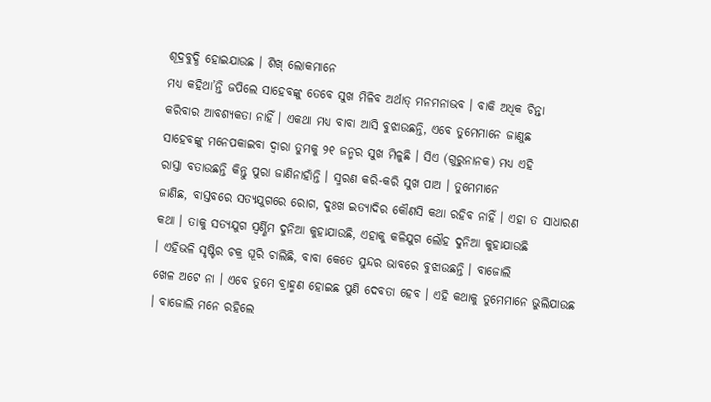ଶୂଦ୍ରବୁଦ୍ଧି ହୋଇଯାଉଛ । ଶିଖ୍ ଲୋକମାନେ
ମଧ୍ୟ କହିଥା’ନ୍ତି ଜପିଲେ ସାହେବଙ୍କୁ ତେବେ ସୁଖ ମିଳିବ ଅର୍ଥାତ୍ ମନମନାଭବ । ବାକି ଅଧିକ ଚିନ୍ତା
କରିବାର ଆବଶ୍ୟକତା ନାହିଁ । ଏକଥା ମଧ୍ୟ ବାବା ଆସି ବୁଝାଉଛନ୍ତି, ଏବେ ତୁମେମାନେ ଜାଣୁଛ
ସାହେବଙ୍କୁ ମନେପକାଇବା ଦ୍ୱାରା ତୁମକୁ ୨୧ ଜନ୍ମର ସୁଖ ମିଳୁଛି । ସିଏ (ଗୁରୁନାନକ) ମଧ୍ୟ ଏହି
ରାସ୍ତା ବତାଉଛନ୍ତି କିନ୍ତୁ ପୁରା ଜାଣିନାହାଁନ୍ତି । ସ୍ମରଣ କରି-କରି ସୁଖ ପାଅ । ତୁମେମାନେ
ଜାଣିଛ, ବାସ୍ତବରେ ସତ୍ୟଯୁଗରେ ରୋଗ, ଦୁଃଖ ଇତ୍ୟାଦିର କୌଣସି କଥା ରହିବ ନାହିଁ । ଏହା ତ ସାଧାରଣ
କଥା । ତାକୁ ସତ୍ୟଯୁଗ ସ୍ୱର୍ଣ୍ଣିମ ଦୁନିଆ କୁହାଯାଉଛି, ଏହାକୁ କଳିଯୁଗ ଲୌହ ଦୁନିଆ କୁହାଯାଉଛି
। ଏହିଭଳି ସୃଷ୍ଟିର ଚକ୍ର ଘୂରି ଚାଲିଛି, ବାବା କେତେ ସୁନ୍ଦର ଭାବରେ ବୁଝାଉଛନ୍ତି । ବାଜୋଲି
ଖେଳ ଅଟେ ନା । ଏବେ ତୁମେ ବ୍ରାହ୍ମଣ ହୋଇଛ ପୁଣି ଦେବତା ହେବ । ଏହି କଥାକୁ ତୁମେମାନେ ଭୁଲିଯାଉଛ
। ବାଜୋଲି ମନେ ରହିଲେ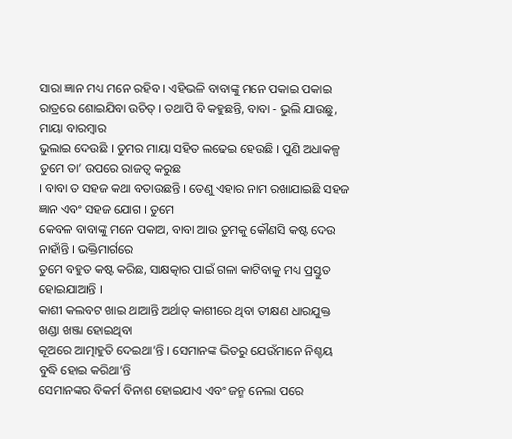ସାରା ଜ୍ଞାନ ମଧ୍ୟ ମନେ ରହିବ । ଏହିଭଳି ବାବାଙ୍କୁ ମନେ ପକାଇ ପକାଇ
ରାତ୍ରରେ ଶୋଇଯିବା ଉଚିତ୍ । ତଥାପି ବି କହୁଛନ୍ତି, ବାବା - ଭୁଲି ଯାଉଛୁ, ମାୟା ବାରମ୍ବାର
ଭୁଲାଇ ଦେଉଛି । ତୁମର ମାୟା ସହିତ ଲଢେଇ ହେଉଛି । ପୁଣି ଅଧାକଳ୍ପ ତୁମେ ତା’ ଉପରେ ରାଜତ୍ୱ କରୁଛ
। ବାବା ତ ସହଜ କଥା ବତାଉଛନ୍ତି । ତେଣୁ ଏହାର ନାମ ରଖାଯାଇଛି ସହଜ ଜ୍ଞାନ ଏବଂ ସହଜ ଯୋଗ । ତୁମେ
କେବଳ ବାବାଙ୍କୁ ମନେ ପକାଅ, ବାବା ଆଉ ତୁମକୁ କୌଣସି କଷ୍ଟ ଦେଉ ନାହାଁନ୍ତି । ଭକ୍ତିମାର୍ଗରେ
ତୁମେ ବହୁତ କଷ୍ଟ କରିଛ, ସାକ୍ଷତ୍କାର ପାଇଁ ଗଳା କାଟିବାକୁ ମଧ୍ୟ ପ୍ରସ୍ତୁତ ହୋଇଯାଆନ୍ତି ।
କାଶୀ କଲବଟ ଖାଇ ଥାଆନ୍ତି ଅର୍ଥାତ୍ କାଶୀରେ ଥିବା ତୀକ୍ଷଣ ଧାରଯୁକ୍ତ ଖଣ୍ଡା ଖଞ୍ଜା ହୋଇଥିବା
କୂଅରେ ଆତ୍ମାହୁତି ଦେଇଥା’ନ୍ତି । ସେମାନଙ୍କ ଭିତରୁ ଯେଉଁମାନେ ନିଶ୍ଚୟ ବୁଦ୍ଧି ହୋଇ କରିଥା’ନ୍ତି
ସେମାନଙ୍କର ବିକର୍ମ ବିନାଶ ହୋଇଯାଏ ଏବଂ ଜନ୍ମ ନେଲା ପରେ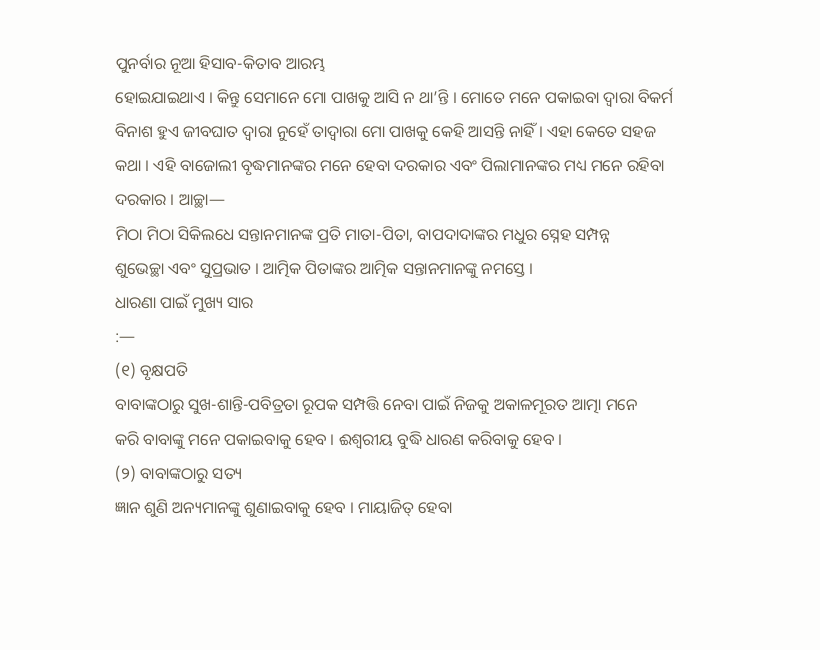ପୁନର୍ବାର ନୂଆ ହିସାବ-କିତାବ ଆରମ୍ଭ
ହୋଇଯାଇଥାଏ । କିନ୍ତୁ ସେମାନେ ମୋ ପାଖକୁ ଆସି ନ ଥା’ନ୍ତି । ମୋତେ ମନେ ପକାଇବା ଦ୍ୱାରା ବିକର୍ମ
ବିନାଶ ହୁଏ ଜୀବଘାତ ଦ୍ୱାରା ନୁହେଁ ତାଦ୍ୱାରା ମୋ ପାଖକୁ କେହି ଆସନ୍ତି ନାହିଁ । ଏହା କେତେ ସହଜ
କଥା । ଏହି ବାଜୋଲୀ ବୃଦ୍ଧମାନଙ୍କର ମନେ ହେବା ଦରକାର ଏବଂ ପିଲାମାନଙ୍କର ମଧ୍ୟ ମନେ ରହିବା
ଦରକାର । ଆଚ୍ଛା—
ମିଠା ମିଠା ସିକିଲଧେ ସନ୍ତାନମାନଙ୍କ ପ୍ରତି ମାତା-ପିତା, ବାପଦାଦାଙ୍କର ମଧୁର ସ୍ନେହ ସମ୍ପନ୍ନ
ଶୁଭେଚ୍ଛା ଏବଂ ସୁପ୍ରଭାତ । ଆତ୍ମିକ ପିତାଙ୍କର ଆତ୍ମିକ ସନ୍ତାନମାନଙ୍କୁ ନମସ୍ତେ ।
ଧାରଣା ପାଇଁ ମୁଖ୍ୟ ସାର
:—
(୧) ବୃକ୍ଷପତି
ବାବାଙ୍କଠାରୁ ସୁଖ-ଶାନ୍ତି-ପବିତ୍ରତା ରୂପକ ସମ୍ପତ୍ତି ନେବା ପାଇଁ ନିଜକୁ ଅକାଳମୂରତ ଆତ୍ମା ମନେ
କରି ବାବାଙ୍କୁ ମନେ ପକାଇବାକୁ ହେବ । ଈଶ୍ୱରୀୟ ବୁଦ୍ଧି ଧାରଣ କରିବାକୁ ହେବ ।
(୨) ବାବାଙ୍କଠାରୁ ସତ୍ୟ
ଜ୍ଞାନ ଶୁଣି ଅନ୍ୟମାନଙ୍କୁ ଶୁଣାଇବାକୁ ହେବ । ମାୟାଜିତ୍ ହେବା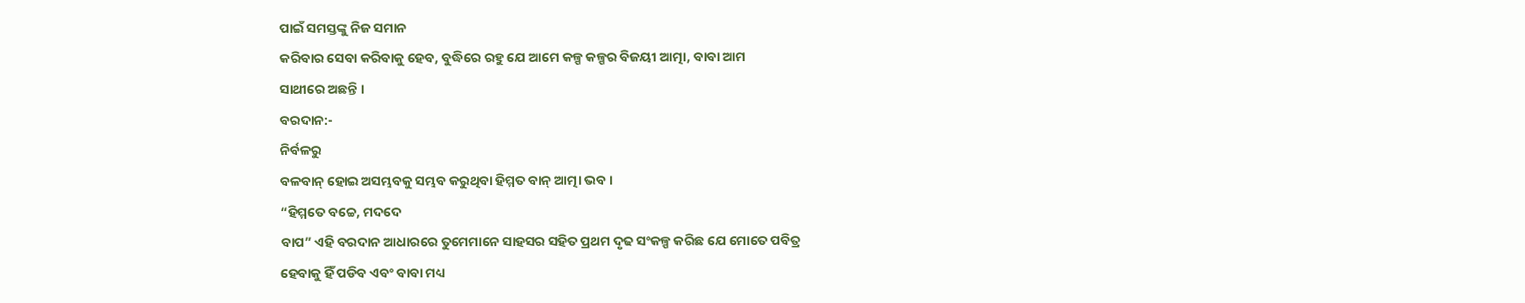ପାଇଁ ସମସ୍ତଙ୍କୁ ନିଜ ସମାନ
କରିବାର ସେବା କରିବାକୁ ହେବ, ବୁଦ୍ଧିରେ ରହୁ ଯେ ଆମେ କଳ୍ପ କଳ୍ପର ବିଜୟୀ ଆତ୍ମା, ବାବା ଆମ
ସାଥୀରେ ଅଛନ୍ତି ।
ବରଦାନ:-
ନିର୍ବଳରୁ
ବଳବାନ୍ ହୋଇ ଅସମ୍ଭବକୁ ସମ୍ଭବ କରୁଥିବା ହିମ୍ମତ ବାନ୍ ଆତ୍ମା ଭବ ।
“ହିମ୍ମତେ ବଚ୍ଚେ, ମଦଦେ
ବାପ” ଏହି ବରଦାନ ଆଧାରରେ ତୁମେମାନେ ସାହସର ସହିତ ପ୍ରଥମ ଦୃଢ ସଂକଳ୍ପ କରିଛ ଯେ ମୋତେ ପବିତ୍ର
ହେବାକୁ ହିଁ ପଡିବ ଏବଂ ବାବା ମଧ୍ୟ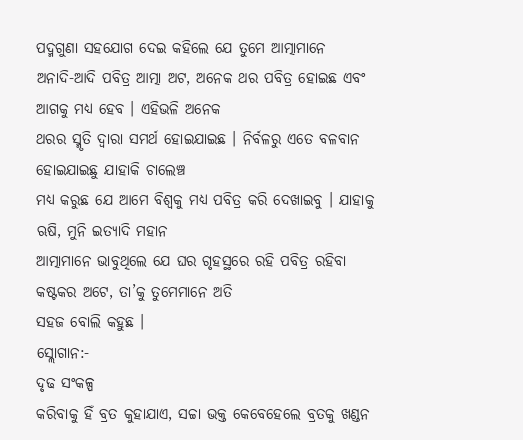ପଦ୍ମଗୁଣା ସହଯୋଗ ଦେଇ କହିଲେ ଯେ ତୁମେ ଆତ୍ମାମାନେ
ଅନାଦି-ଆଦି ପବିତ୍ର ଆତ୍ମା ଅଟ, ଅନେକ ଥର ପବିତ୍ର ହୋଇଛ ଏବଂ ଆଗକୁ ମଧ୍ୟ ହେବ । ଏହିଭଳି ଅନେକ
ଥରର ସ୍ମୃତି ଦ୍ୱାରା ସମର୍ଥ ହୋଇଯାଇଛ । ନିର୍ବଳରୁ ଏତେ ବଳବାନ ହୋଇଯାଇଛୁ ଯାହାକି ଚାଲେଞ୍ଚ
ମଧ୍ୟ କରୁଛ ଯେ ଆମେ ବିଶ୍ୱକୁ ମଧ୍ୟ ପବିତ୍ର କରି ଦେଖାଇବୁ । ଯାହାକୁ ଋଷି, ମୁନି ଇତ୍ୟାଦି ମହାନ
ଆତ୍ମାମାନେ ଭାବୁଥିଲେ ଯେ ଘର ଗୃହସ୍ଥରେ ରହି ପବିତ୍ର ରହିବା କଷ୍ଟକର ଅଟେ, ତା’କୁ ତୁମେମାନେ ଅତି
ସହଜ ବୋଲି କହୁଛ ।
ସ୍ଲୋଗାନ:-
ଦୃଢ ସଂକଳ୍ପ
କରିବାକୁ ହିଁ ବ୍ରତ କୁହାଯାଏ, ସଚ୍ଚା ଭକ୍ତ କେବେହେଲେ ବ୍ରତକୁ ଖଣ୍ଡନ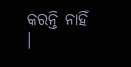କରନ୍ତି ନାହିଁ ।